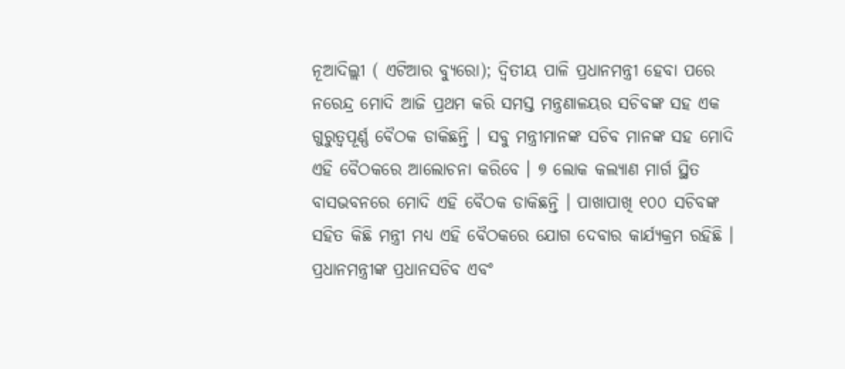ନୂଆଦିଲ୍ଲୀ ( ଏଟିଆର ବ୍ୟୁରୋ); ଦ୍ୱିତୀୟ ପାଳି ପ୍ରଧାନମନ୍ତ୍ରୀ ହେବା ପରେ ନରେନ୍ଦ୍ର ମୋଦି ଆଜି ପ୍ରଥମ କରି ସମସ୍ତ ମନ୍ତ୍ରଣାଳୟର ସଚିବଙ୍କ ସହ ଏକ ଗୁରୁତ୍ୱପୂର୍ଣ୍ଣ ବୈଠକ ଡାକିଛନ୍ତି । ସବୁ ମନ୍ତ୍ରୀମାନଙ୍କ ସଚିବ ମାନଙ୍କ ସହ ମୋଦି ଏହି ବୈଠକରେ ଆଲୋଚନା କରିବେ । ୭ ଲୋକ କଲ୍ୟାଣ ମାର୍ଗ ସ୍ଥିତ ବାସଭବନରେ ମୋଦି ଏହି ବୈଠକ ଡାକିଛନ୍ତି । ପାଖାପାଖି ୧୦୦ ସଚିବଙ୍କ ସହିତ କିଛି ମନ୍ତ୍ରୀ ମଧ୍ୟ ଏହି ବୈଠକରେ ଯୋଗ ଦେବାର କାର୍ଯ୍ୟକ୍ରମ ରହିଛି ।
ପ୍ରଧାନମନ୍ତ୍ରୀଙ୍କ ପ୍ରଧାନସଚିବ ଏବଂ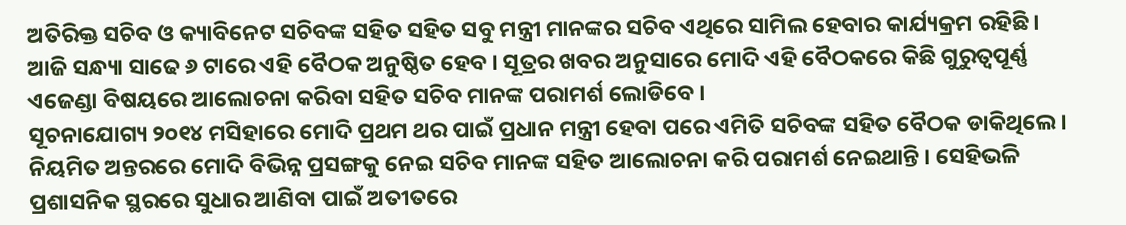ଅତିରିକ୍ତ ସଚିବ ଓ କ୍ୟାବିନେଟ ସଚିବଙ୍କ ସହିତ ସହିତ ସବୁ ମନ୍ତ୍ରୀ ମାନଙ୍କର ସଚିବ ଏଥିରେ ସାମିଲ ହେବାର କାର୍ଯ୍ୟକ୍ରମ ରହିଛି । ଆଜି ସନ୍ଧ୍ୟା ସାଢେ ୬ ଟାରେ ଏହି ବୈଠକ ଅନୁଷ୍ଠିତ ହେବ । ସୂତ୍ରର ଖବର ଅନୁସାରେ ମୋଦି ଏହି ବୈଠକରେ କିଛି ଗୁରୁତ୍ୱପୂର୍ଣ୍ଣ ଏଜେଣ୍ଡା ବିଷୟରେ ଆଲୋଚନା କରିବା ସହିତ ସଚିବ ମାନଙ୍କ ପରାମର୍ଶ ଲୋଡିବେ ।
ସୂଚନାଯୋଗ୍ୟ ୨୦୧୪ ମସିହାରେ ମୋଦି ପ୍ରଥମ ଥର ପାଇଁ ପ୍ରଧାନ ମନ୍ତ୍ରୀ ହେବା ପରେ ଏମିତି ସଚିବଙ୍କ ସହିତ ବୈଠକ ଡାକିଥିଲେ । ନିୟମିତ ଅନ୍ତରରେ ମୋଦି ବିଭିନ୍ନ ପ୍ରସଙ୍ଗକୁ ନେଇ ସଚିବ ମାନଙ୍କ ସହିତ ଆଲୋଚନା କରି ପରାମର୍ଶ ନେଇଥାନ୍ତି । ସେହିଭଳି ପ୍ରଶାସନିକ ସ୍ଥରରେ ସୁଧାର ଆଣିବା ପାଇଁ ଅତୀତରେ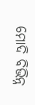ମୋଦି ବିଭିନ୍ନ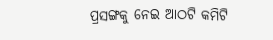ପ୍ରସଙ୍ଗକୁ ନେଇ ଆଠଟି କମିଟି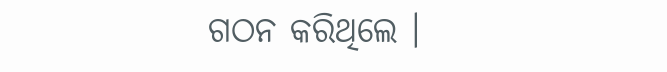ଗଠନ କରିଥିଲେ ।